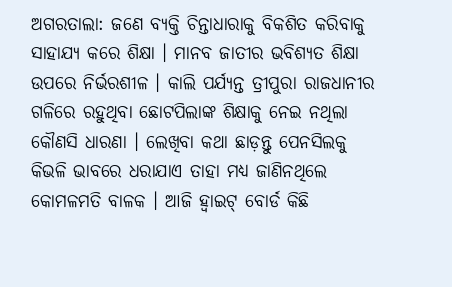ଅଗରତାଲା: ଜଣେ ବ୍ୟକ୍ତି ଚିନ୍ତାଧାରାକୁ ବିକଶିତ କରିବାକୁ ସାହାଯ୍ୟ କରେ ଶିକ୍ଷା । ମାନବ ଜାତୀର ଭବିଶ୍ୟତ ଶିକ୍ଷା ଉପରେ ନିର୍ଭରଶୀଳ । କାଲି ପର୍ଯ୍ୟନ୍ତ ତ୍ରୀପୁରା ରାଜଧାନୀର ଗଳିରେ ରହୁଥିବା ଛୋଟପିଲାଙ୍କ ଶିକ୍ଷାକୁ ନେଇ ନଥିଲା କୌଣସି ଧାରଣା । ଲେଖିବା କଥା ଛାଡ଼ନ୍ତୁ ପେନସିଲକୁ କିଭଳି ଭାବରେ ଧରାଯାଏ ତାହା ମଧ୍ୟ ଜାଣିନଥିଲେ କୋମଳମତି ବାଳକ । ଆଜି ହ୍ବାଇଟ୍ ବୋର୍ଡ କିଛି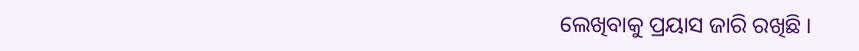ଲେଖିବାକୁ ପ୍ରୟାସ ଜାରି ରଖିଛି ।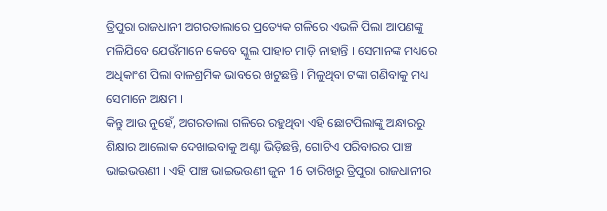ତ୍ରିପୁରା ରାଜଧାନୀ ଅଗରତାଲାରେ ପ୍ରତ୍ୟେକ ଗଳିରେ ଏଭଳି ପିଲା ଆପଣଙ୍କୁ ମଳିଯିବେ ଯେଉଁମାନେ କେବେ ସ୍କୁଲ ପାହାଚ ମାଡ଼ି ନାହାନ୍ତି । ସେମାନଙ୍କ ମଧ୍ୟରେ ଅଧିକାଂଶ ପିଲା ବାଳଶ୍ରମିକ ଭାବରେ ଖଟୁଛନ୍ତି । ମିଳୁଥିବା ଟଙ୍କା ଗଣିବାକୁ ମଧ୍ୟ ସେମାନେ ଅକ୍ଷମ ।
କିନ୍ତୁ ଆଉ ନୁହେଁ, ଅଗରତାଲା ଗଳିରେ ରହୁଥିବା ଏହି ଛୋଟପିଲାଙ୍କୁ ଅନ୍ଧାରରୁ ଶିକ୍ଷାର ଆଲୋକ ଦେଖାଇବାକୁ ଅଣ୍ଟା ଭିଡ଼ିଛନ୍ତି, ଗୋଟିଏ ପରିବାରର ପାଞ୍ଚ ଭାଇଭଉଣୀ । ଏହି ପାଞ୍ଚ ଭାଇଭଉଣୀ ଜୁନ 16 ତାରିଖରୁ ତ୍ରିପୁରା ରାଜଧାନୀର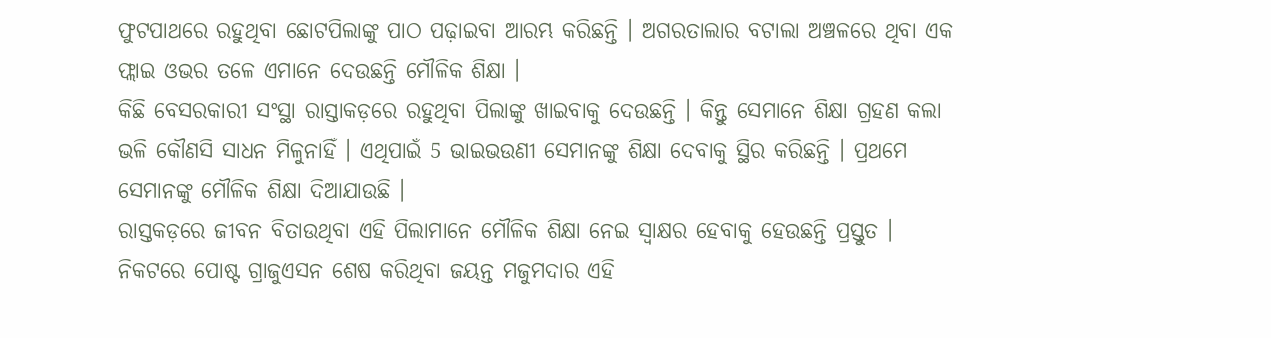ଫୁଟପାଥରେ ରହୁଥିବା ଛୋଟପିଲାଙ୍କୁ ପାଠ ପଢ଼ାଇବା ଆରମ୍ଭ କରିଛନ୍ତି । ଅଗରତାଲାର ବଟାଲା ଅଞ୍ଚଳରେ ଥିବା ଏକ ଫ୍ଲାଇ ଓଭର ତଳେ ଏମାନେ ଦେଉଛନ୍ତି ମୌଳିକ ଶିକ୍ଷା ।
କିଛି ବେସରକାରୀ ସଂସ୍ଥା ରାସ୍ତାକଡ଼ରେ ରହୁଥିବା ପିଲାଙ୍କୁ ଖାଇବାକୁ ଦେଉଛନ୍ତି । କିନ୍ତୁ ସେମାନେ ଶିକ୍ଷା ଗ୍ରହଣ କଲା ଭଳି କୌଣସି ସାଧନ ମିଳୁନାହିଁ । ଏଥିପାଇଁ 5 ଭାଇଭଉଣୀ ସେମାନଙ୍କୁ ଶିକ୍ଷା ଦେବାକୁ ସ୍ଥିର କରିଛନ୍ତି । ପ୍ରଥମେ ସେମାନଙ୍କୁ ମୌଳିକ ଶିକ୍ଷା ଦିଆଯାଉଛି ।
ରାସ୍ତକଡ଼ରେ ଜୀବନ ବିତାଉଥିବା ଏହି ପିଲାମାନେ ମୌଳିକ ଶିକ୍ଷା ନେଇ ସ୍ବାକ୍ଷର ହେବାକୁ ହେଉଛନ୍ତି ପ୍ରସ୍ତୁତ । ନିକଟରେ ପୋଷ୍ଟ ଗ୍ରାଜୁଏସନ ଶେଷ କରିଥିବା ଜୟନ୍ତ ମଜୁମଦାର ଏହି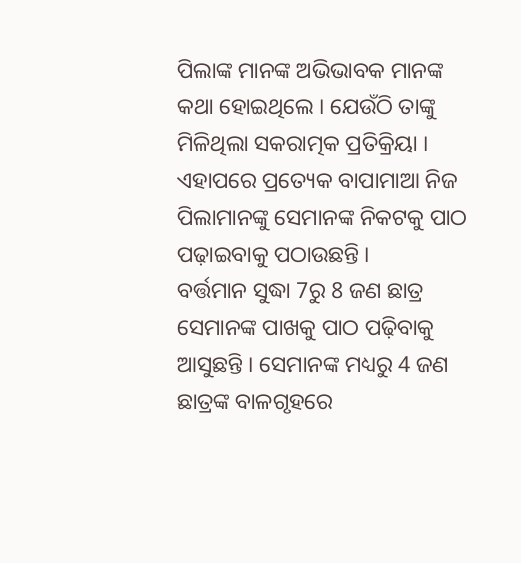ପିଲାଙ୍କ ମାନଙ୍କ ଅଭିଭାବକ ମାନଙ୍କ କଥା ହୋଇଥିଲେ । ଯେଉଁଠି ତାଙ୍କୁ ମିଳିଥିଲା ସକରାତ୍ମକ ପ୍ରତିକ୍ରିୟା । ଏହାପରେ ପ୍ରତ୍ୟେକ ବାପାମାଆ ନିଜ ପିଲାମାନଙ୍କୁ ସେମାନଙ୍କ ନିକଟକୁ ପାଠ ପଢ଼ାଇବାକୁ ପଠାଉଛନ୍ତି ।
ବର୍ତ୍ତମାନ ସୁଦ୍ଧା 7ରୁ 8 ଜଣ ଛାତ୍ର ସେମାନଙ୍କ ପାଖକୁ ପାଠ ପଢ଼ିବାକୁ ଆସୁଛନ୍ତି । ସେମାନଙ୍କ ମଧ୍ୟରୁ 4 ଜଣ ଛାତ୍ରଙ୍କ ବାଳଗୃହରେ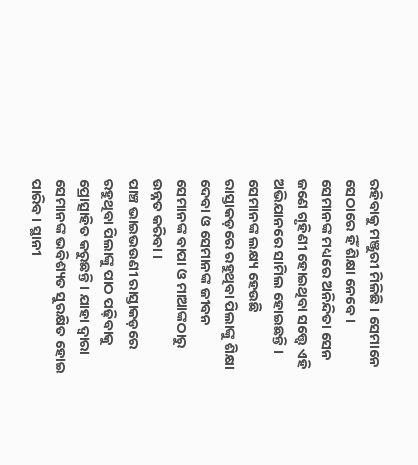ରହିବାକୁ ମଞ୍ଜୁରୀ ମିଳିଛି । ସେମାନେ ସେଠାରେ ହିଁ ଶିକ୍ଷା ନେବେ । ସେମାନଙ୍କ ମଧ୍ୟରେ ଅନିନ୍ଦିତା ସେନ ଜଣେ ଗୃହିଣୀ ହୋଇଥିବା ସତ୍ତ୍ବେ ଏହି ଅଭିଯାନରେ ସାମିଲ ହୋଇଛନ୍ତି । ସେମାନଙ୍କ ଲକ୍ଷ୍ୟ ହେଉଛି ରାସ୍ତାକଡ଼ରେ ରହୁଥିବା ପିଲାଙ୍କୁ ଶିକ୍ଷା ଦେବା ଓ ସେମାନଙ୍କ ଜୀବନ ସେମାନଙ୍କ ବାପା ଓ ମାଆଙ୍କଠାରୁ ଉନ୍ନତ କରିବା ।
ପାଞ୍ଚ ଭାଇଭଉଣୀ ରାସ୍ତାକଡ଼ରେ ରହୁଥିବା ପିଲାଙ୍କୁ ପାଠ ପଢ଼ିବାକୁ ପ୍ରୋତ୍ସାହିତ କରୁଛନ୍ତି । ଯାହା ଦ୍ବାରା ସେମାନଙ୍କ ଭବିଶ୍ୟତ ସୁରକ୍ଷିତ ହୋଇ ପାରିବ । ସ୍ଥାନୀ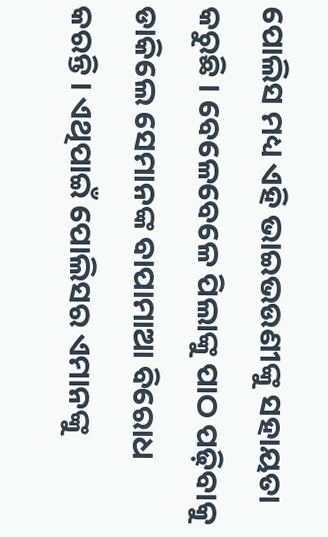ପୋଲିସ ମଧ୍ୟ ଏହି ଭାଇଭଉଣୀଙ୍କୁ ସହାୟତା କରୁଛି । ବେଳେବେଳେ ପିଲାଙ୍କୁ ପାଠ ପଢ଼ିବାକୁ ଡାକିଲେ ସେମାନଙ୍କ ବାପାମାଆ ବିରୋଧ କରନ୍ତି । ଏଥିପାଇଁ ପୋଲିସର ଏମାନଙ୍କୁ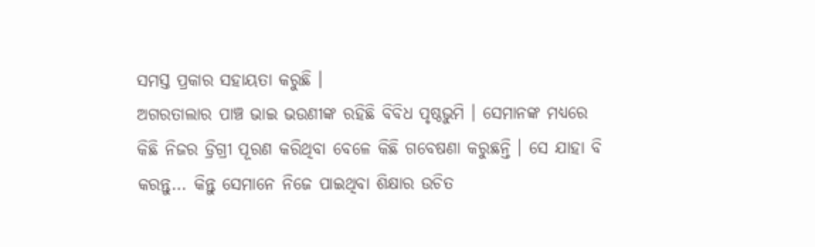ସମସ୍ତ ପ୍ରକାର ସହାୟତା କରୁଛି ।
ଅଗରତାଲାର ପାଞ୍ଚ ଭାଇ ଭଉଣୀଙ୍କ ରହିଛି ବିବିଧ ପୃଷ୍ଠଭୁମି । ସେମାନଙ୍କ ମଧ୍ୟରେ କିଛି ନିଜର ଡ୍ରିଗ୍ରୀ ପୂରଣ କରିଥିବା ବେଳେ କିଛି ଗବେଷଣା କରୁଛନ୍ତି । ସେ ଯାହା ବି କରନ୍ତୁ... କିନ୍ତୁ ସେମାନେ ନିଜେ ପାଇଥିବା ଶିକ୍ଷାର ଉଚିତ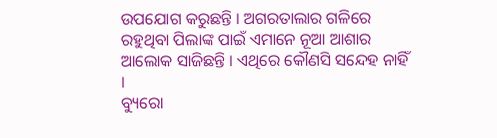ଉପଯୋଗ କରୁଛନ୍ତି । ଅଗରତାଲାର ଗଳିରେ ରହୁଥିବା ପିଲାଙ୍କ ପାଇଁ ଏମାନେ ନୂଆ ଆଶାର ଆଲୋକ ସାଜିଛନ୍ତି । ଏଥିରେ କୌଣସି ସନ୍ଦେହ ନାହିଁ ।
ବ୍ୟୁରୋ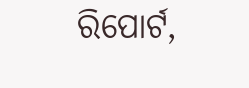ରିପୋର୍ଟ,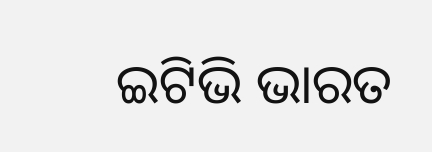ଇଟିଭି ଭାରତ